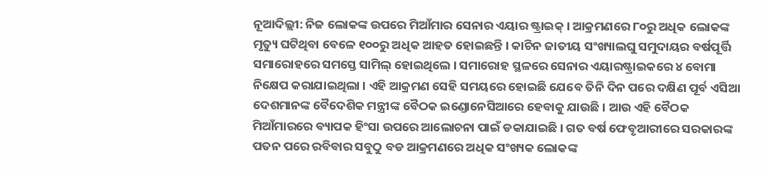ନୂଆଦିଲ୍ଲୀ: ନିଜ ଲୋକଙ୍କ ଉପରେ ମିଆଁମାର ସେନାର ଏୟାର ଷ୍ଟ୍ରାଇକ୍ । ଆକ୍ରମଣରେ ୮୦ରୁ ଅଧିକ ଲୋକଙ୍କ ମୃତ୍ୟୁ ଘଟିଥିବା ବେଳେ ୧୦୦ରୁ ଅଧିକ ଆହତ ହୋଇଛନ୍ତି । କାଚିନ ଜାତୀୟ ସଂଖ୍ୟାଲଘୁ ସମୁଦାୟର ବର୍ଷପୂର୍ତ୍ତି ସମାରୋହରେ ସମସ୍ତେ ସାମିଲ୍ ହୋଇଥିଲେ । ସମାରୋହ ସ୍ଥଳରେ ସେନାର ଏୟାରଷ୍ଟ୍ରାଇକରେ ୪ ବୋମା ନିକ୍ଷେପ କରାଯାଇଥିଲା । ଏହି ଆକ୍ରମଣ ସେହି ସମୟରେ ହୋଇଛି ଯେବେ ତିନି ଦିନ ପରେ ଦକ୍ଷିଣ ପୂର୍ବ ଏସିଆ ଦେଶମାନଙ୍କ ବୈଦେଶିକ ମନ୍ତ୍ରୀଙ୍କ ବୈଠକ ଇଣ୍ଡୋନେସିଆରେ ହେବାକୁ ଯାଉଛି । ଆଉ ଏହି ବୈଠକ ମିଆଁମାରରେ ବ୍ୟାପକ ହିଂସା ଉପରେ ଆଲୋଚନା ପାଇଁ ଡକାଯାଇଛି । ଗତ ବର୍ଷ ଫେବୃଆରୀରେ ସରକାରଙ୍କ ପତନ ପରେ ରବିବାର ସବୁଠୁ ବଡ ଆକ୍ରମଣରେ ଅଧିକ ସଂଖ୍ୟକ ଲୋକଙ୍କ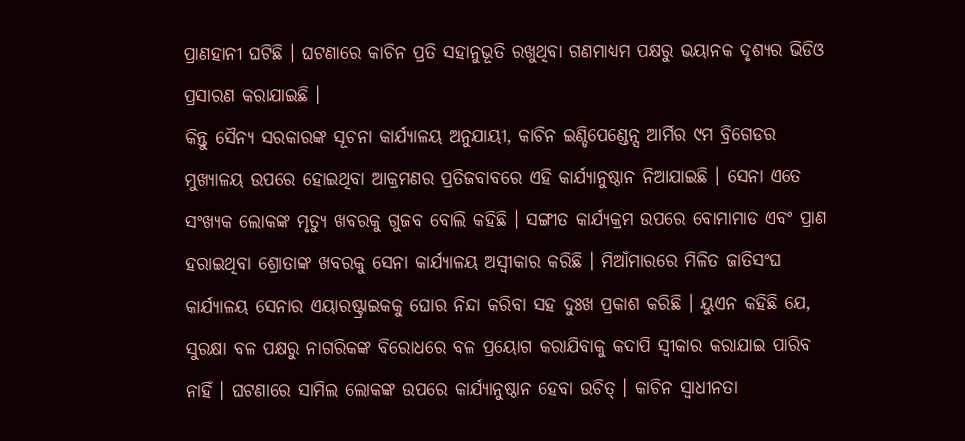ପ୍ରାଣହାନୀ ଘଟିଛି । ଘଟଣାରେ କାଚିନ ପ୍ରତି ସହାନୁଭୂତି ରଖୁଥିବା ଗଣମାଧ୍ୟମ ପକ୍ଷରୁ ଭୟାନକ ଦୃଶ୍ୟର ଭିଡିଓ ପ୍ରସାରଣ କରାଯାଇଛି ।
କିନ୍ତୁ ସୈନ୍ୟ ସରକାରଙ୍କ ସୂଚନା କାର୍ଯ୍ୟାଳୟ ଅନୁଯାୟୀ, କାଚିନ ଇଣ୍ଡିପେଣ୍ଡେନ୍ସ ଆର୍ମିର ୯ମ ବ୍ରିଗେଡର ମୁଖ୍ୟାଳୟ ଉପରେ ହୋଇଥିବା ଆକ୍ରମଣର ପ୍ରତିଜବାବରେ ଏହି କାର୍ଯ୍ୟାନୁଷ୍ଠାନ ନିଆଯାଇଛି । ସେନା ଏତେ ସଂଖ୍ୟକ ଲୋକଙ୍କ ମୃତ୍ୟୁ ଖବରକୁ ଗୁଜବ ବୋଲି କହିଛି । ସଙ୍ଗୀତ କାର୍ଯ୍ୟକ୍ରମ ଉପରେ ବୋମାମାଡ ଏବଂ ପ୍ରାଣ ହରାଇଥିବା ଶ୍ରୋତାଙ୍କ ଖବରକୁ ସେନା କାର୍ଯ୍ୟାଳୟ ଅସ୍ୱୀକାର କରିଛି । ମିଆଁମାରରେ ମିଳିତ ଜାତିସଂଘ କାର୍ଯ୍ୟାଳୟ ସେନାର ଏୟାରଷ୍ଟ୍ରାଇକକୁ ଘୋର ନିନ୍ଦା କରିବା ସହ ଦୁଃଖ ପ୍ରକାଶ କରିଛି । ୟୁଏନ କହିଛି ଯେ, ସୁରକ୍ଷା ବଳ ପକ୍ଷରୁ ନାଗରିକଙ୍କ ବିରୋଧରେ ବଳ ପ୍ରୟୋଗ କରାଯିବାକୁ କଦାପି ସ୍ୱୀକାର କରାଯାଇ ପାରିବ ନାହିଁ । ଘଟଣାରେ ସାମିଲ ଲୋକଙ୍କ ଉପରେ କାର୍ଯ୍ୟାନୁଷ୍ଠାନ ହେବା ଉଚିତ୍ । କାଚିନ ସ୍ୱାଧୀନତା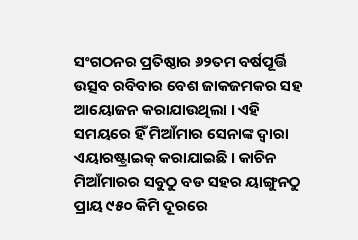ସଂଗଠନର ପ୍ରତିଷ୍ଠାର ୬୨ତମ ବର୍ଷପୂର୍ତ୍ତି ଉତ୍ସବ ରବିବାର ବେଶ ଜାକଜମକର ସହ ଆୟୋଜନ କରାଯାଉଥିଲା । ଏହି ସମୟରେ ହିଁ ମିଆଁମାର ସେନାଙ୍କ ଦ୍ୱାରା ଏୟାରଷ୍ଟ୍ରାଇକ୍ କରାଯାଇଛି । କାଚିନ ମିଆଁମାରର ସବୁଠୁ ବଡ ସହର ୟାଙ୍ଗୁନଠୁ ପ୍ରାୟ ୯୫୦ କିମି ଦୂରରେ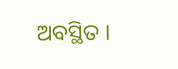ଅବସ୍ଥିତ ।